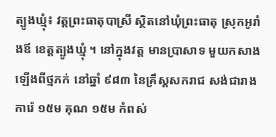ត្បូងឃ្មុំ៖ វត្ដព្រះធាតុបាស្រី ស្ថិតនៅឃុំព្រះធាតុ ស្រុកអូរាំងឪ ខេត្តត្បូងឃ្មុំ ។ នៅក្នុងវត្ដ មានប្រាសាទ មួយកសាងឡើងពីថ្មភក់ នៅឆ្នាំ ៩៨៣ នៃគ្រឹស្ដសករាជ សង់ជារាងការ៉េ ១៥ម គុណ ១៥ម កំពស់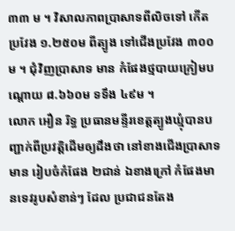៣៣ ម ។ វិសាលភាពប្រាសាទពីលិចទៅ កើត ប្រវែង ១.២៥០ម ពីត្បូង ទៅជើងប្រវែង ៣០០ម ។ ជុំវិញប្រាសាទ មាន កំផែងថ្មបាយក្រៀមបណ្ដោយ ៨.៦៦០ម ទទឹង ៤៩ម ។
លោក អឿន រិទ្ធ ប្រធានមន្ទីរខេត្តត្បូងឃ្មុំបានបញ្ជាក់ពីប្រវត្តិដើមឲ្យដឹងថា នៅខាងជើងប្រាសាទមាន រៀបចំកំផែង ២ជាន់ ឯខាងក្រៅ កំផែងមានទេវរូបសំខាន់ៗ ដែល ប្រជាជនតែង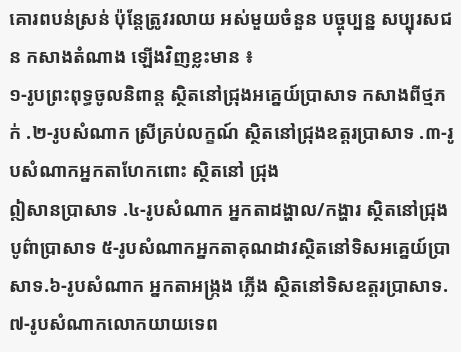គោរពបន់ស្រន់ ប៉ុន្ដែត្រូវរលាយ អស់មួយចំនួន បច្ចុប្បន្ន សប្បុរសជន កសាងតំណាង ឡើងវិញខ្លះមាន ៖
១-រូបព្រះពុទ្ធចូលនិពាន្ដ ស្ថិតនៅជ្រុងអគ្នេយ៍ប្រាសាទ កសាងពីថ្មភក់ .២-រូបសំណាក ស្រីគ្រប់លក្ខណ៍ ស្ថិតនៅជ្រុងឧត្ដរប្រាសាទ .៣-រូបសំណាកអ្នកតាហែកពោះ ស្ថិតនៅ ជ្រុង
ឦសានប្រាសាទ .៤-រូបសំណាក អ្នកតាដង្ហាល/កង្ហារ ស្ថិតនៅជ្រុងបូព៌ាប្រាសាទ ៥-រូបសំណាកអ្នកតាគុណដាវស្ថិតនៅទិសអគ្នេយ៍ប្រាសាទ.៦-រូបសំណាក អ្នកតាអង្ក្រង ភ្លើង ស្ថិតនៅទិសឧត្ដរប្រាសាទ.៧-រូបសំណាកលោកយាយទេព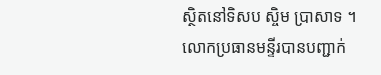ស្ថិតនៅទិសប ស្ចិម ប្រាសាទ ។
លោកប្រធានមន្ទីរបានបញ្ជាក់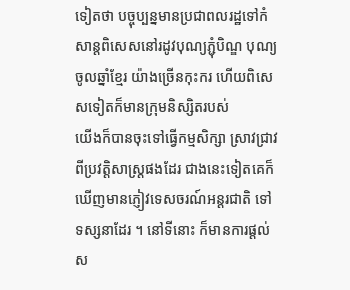ទៀតថា បច្ចុប្បន្នមានប្រជាពលរដ្ឋទៅកំសាន្តពិសេសនៅរដូវបុណ្យភ្ជុំបិណ្ឌ បុណ្យចូលឆ្នាំខ្មែរ យ៉ាងច្រើនកុះករ ហើយពិសេសទៀតក៏មានក្រុមនិស្សិតរបស់
យើងក៏បានចុះទៅធ្វើកម្មសិក្សា ស្រាវជ្រាវពីប្រវត្តិសាស្ត្រផងដែរ ជាងនេះទៀតគេក៏ឃើញមានភ្ញៀវទេសចរណ៍អន្តរជាតិ ទៅទស្សនាដែរ ។ នៅទីនោះ ក៏មានការផ្តល់ស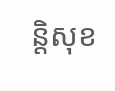ន្តិសុខ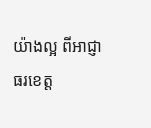យ៉ាងល្អ ពីអាជ្ញាធរខេត្ត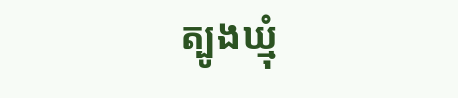ត្បូងឃ្មុំ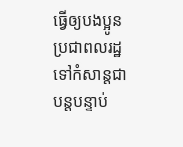ធ្វើឲ្យបងប្អូនប្រជាពលរដ្ឋទៅកំសាន្តជាបន្តបន្ទាប់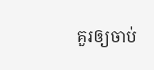គួរឲ្យចាប់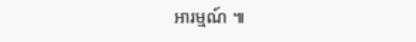អារម្មណ៍ ៕